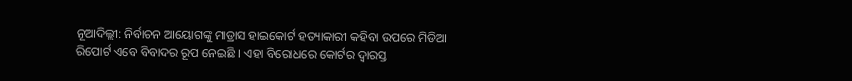ନୂଆଦିଲ୍ଲୀ: ନିର୍ବାଚନ ଆୟୋଗଙ୍କୁ ମାଡ୍ରାସ ହାଇକୋର୍ଟ ହତ୍ୟାକାରୀ କହିବା ଉପରେ ମିଡିଆ ରିପୋର୍ଟ ଏବେ ବିବାଦର ରୂପ ନେଇଛି । ଏହା ବିରୋଧରେ କୋର୍ଟର ଦ୍ବାରସ୍ତ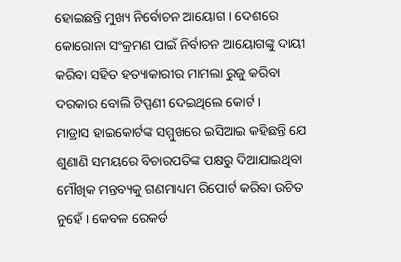ହୋଇଛନ୍ତି ମୁଖ୍ୟ ନିର୍ବୋଚନ ଆୟୋଗ । ଦେଶରେ କୋରୋନା ସଂକ୍ରମଣ ପାଇଁ ନିର୍ବାଚନ ଆୟୋଗଙ୍କୁ ଦାୟୀ କରିବା ସହିତ ହତ୍ୟାକାରୀର ମାମଲା ରୁଜୁ କରିବା ଦରକାର ବୋଲି ଟିପ୍ପଣୀ ଦେଇଥିଲେ କୋର୍ଟ ।
ମାଡ୍ରାସ ହାଇକୋର୍ଟଙ୍କ ସମ୍ମୁଖରେ ଇସିଆଇ କହିଛନ୍ତି ଯେ ଶୁଣାଣି ସମୟରେ ବିଚାରପତିଙ୍କ ପକ୍ଷରୁ ଦିଆଯାଇଥିବା ମୌଖିକ ମନ୍ତବ୍ୟକୁ ଗଣମାଧ୍ୟମ ରିପୋର୍ଟ କରିବା ଉଚିତ ନୁହେଁ । କେବଳ ରେକର୍ଡ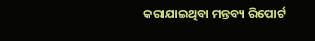କରାଯାଇଥିବା ମନ୍ତବ୍ୟ ରିପୋର୍ଟ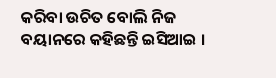କରିବା ଉଚିତ ବୋଲି ନିଜ ବୟାନରେ କହିଛନ୍ତି ଇସିଆଇ ।